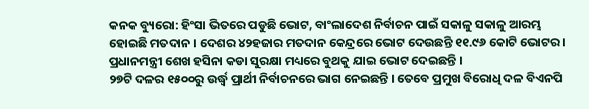କନକ ବ୍ୟୁରୋ: ହିଂସା ଭିତରେ ପଡୁଛି ଭୋଟ, ବାଂଲାଦେଶ ନିର୍ବାଚନ ପାଇଁ ସକାଳୁ ସକାଳୁ ଆରମ୍ଭ ହୋଇଛି ମତଦାନ । ଦେଶର ୪୨ହଜାର ମତଦାନ କେନ୍ଦ୍ରରେ ଭୋଟ ଦେଉଛନ୍ତି ୧୧.୯୬ କୋଟି ଭୋଟର । ପ୍ରଧାନମନ୍ତ୍ରୀ ଶେଖ ହସିନା କଡା ସୁରକ୍ଷା ମଧ୍ୟରେ ବୁଥକୁ ଯାଇ ଭୋଟ ଦେଇଛନ୍ତି ।
୨୭ଟି ଦଳର ୧୫୦୦ରୁ ଉର୍ଦ୍ଧ୍ୱ ପ୍ରାର୍ଥୀ ନିର୍ବାଚନରେ ଭାଗ ନେଇଛନ୍ତି । ତେବେ ପ୍ରମୁଖ ବିରୋଧି ଦଳ ବିଏନପି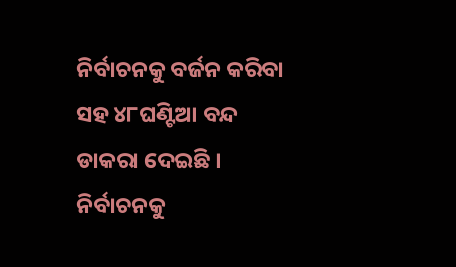ନିର୍ବାଚନକୁ ବର୍ଜନ କରିବା ସହ ୪୮ଘଣ୍ଟିଆ ବନ୍ଦ ଡାକରା ଦେଇଛି । ନିର୍ବାଚନକୁ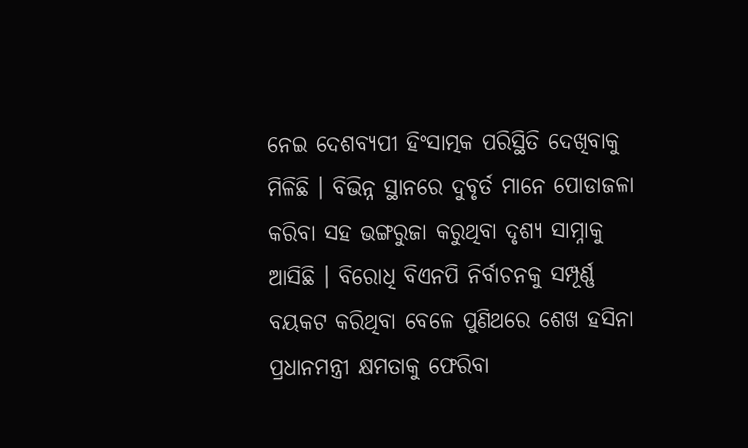ନେଇ ଦେଶବ୍ୟପୀ ହିଂସାତ୍ମକ ପରିସ୍ଥିତି ଦେଖିବାକୁ ମିଳିଛି । ବିଭିନ୍ନ ସ୍ଥାନରେ ଦୁବୃର୍ତ ମାନେ ପୋଡାଜଳା କରିବା ସହ ଭଙ୍ଗରୁଜା କରୁଥିବା ଦୃଶ୍ୟ ସାମ୍ନାକୁ ଆସିଛି । ବିରୋଧି ବିଏନପି ନିର୍ବାଚନକୁ ସମ୍ପୂର୍ଣ୍ଣ ବୟକଟ କରିଥିବା ବେଳେ ପୁଣିଥରେ ଶେଖ ହସିନା ପ୍ରଧାନମନ୍ତ୍ରୀ କ୍ଷମତାକୁ ଫେରିବା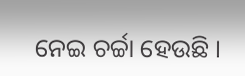ନେଇ ଚର୍ଚ୍ଚା ହେଉଛି ।